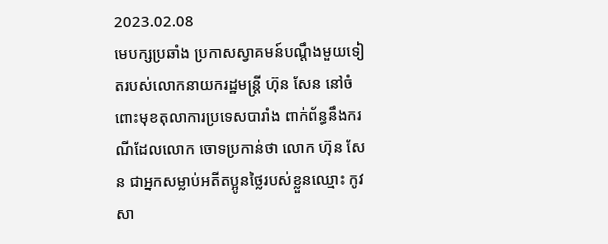2023.02.08
មេបក្សប្រឆាំង ប្រកាសស្វាគមន៍បណ្តឹងមួយទៀតរបស់លោកនាយករដ្ឋមន្ត្រី ហ៊ុន សែន នៅចំពោះមុខតុលាការប្រទេសបារាំង ពាក់ព័ន្ធនឹងករណីដែលលោក ចោទប្រកាន់ថា លោក ហ៊ុន សែន ជាអ្នកសម្លាប់អតីតប្អូនថ្លៃរបស់ខ្លួនឈ្មោះ កូវ សា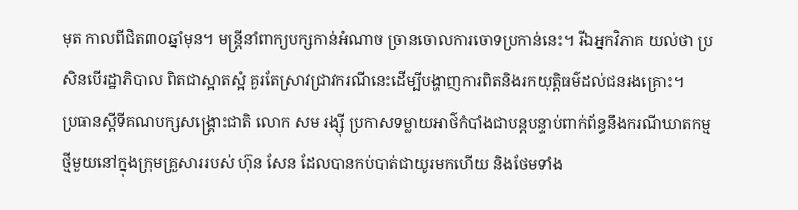មុត កាលពីជិត៣០ឆ្នាំមុន។ មន្ត្រីនាំពាក្យបក្សកាន់អំណាច ច្រានចោលការចោទប្រកាន់នេះ។ រីឯអ្នកវិភាគ យល់ថា ប្រសិនបើរដ្ឋាភិបាល ពិតជាស្អាតស្អំ គួរតែស្រាវជ្រាវករណីនេះដើម្បីបង្ហាញការពិតនិងរកយុត្តិធម៌ដល់ជនរងគ្រោះ។
ប្រធានស្តីទីគណបក្សសង្គ្រោះជាតិ លោក សម រង្ស៊ី ប្រកាសទម្លាយអាថ៌កំបាំងជាបន្តបន្ទាប់ពាក់ព័ន្ធនឹងករណីឃាតកម្មថ្មីមួយនៅក្នុងក្រុមគ្រួសាររបស់ ហ៊ុន សែន ដែលបានកប់បាត់ជាយូរមកហើយ និងថែមទាំង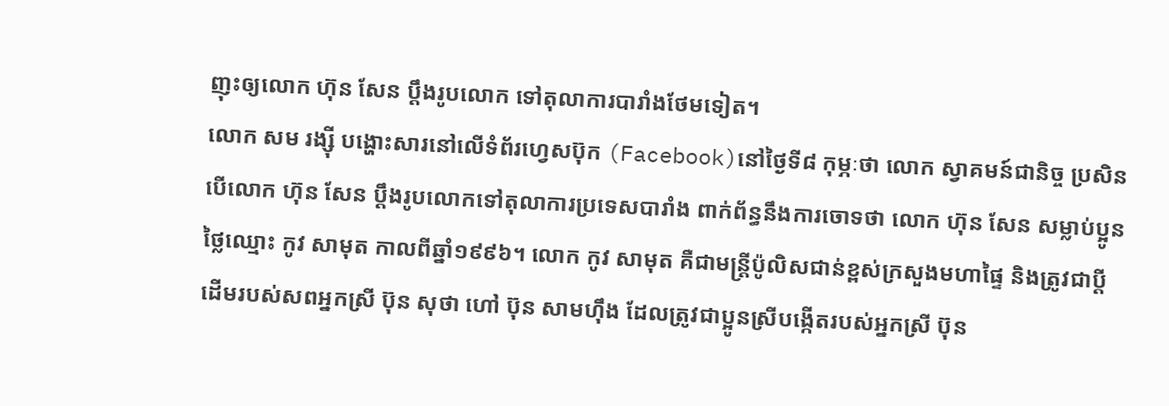ញុះឲ្យលោក ហ៊ុន សែន ប្តឹងរូបលោក ទៅតុលាការបារាំងថែមទៀត។
លោក សម រង្ស៊ី បង្ហោះសារនៅលើទំព័រហ្វេសប៊ុក (Facebook)នៅថ្ងៃទី៨ កុម្ភៈថា លោក ស្វាគមន៍ជានិច្ច ប្រសិនបើលោក ហ៊ុន សែន ប្តឹងរូបលោកទៅតុលាការប្រទេសបារាំង ពាក់ព័ន្ធនឹងការចោទថា លោក ហ៊ុន សែន សម្លាប់ប្អូនថ្លៃឈ្មោះ កូវ សាមុត កាលពីឆ្នាំ១៩៩៦។ លោក កូវ សាមុត គឺជាមន្ត្រីប៉ូលិសជាន់ខ្ពស់ក្រសួងមហាផ្ទៃ និងត្រូវជាប្តីដើមរបស់សពអ្នកស្រី ប៊ុន សុថា ហៅ ប៊ុន សាមហ៊ឹង ដែលត្រូវជាប្អូនស្រីបង្កើតរបស់អ្នកស្រី ប៊ុន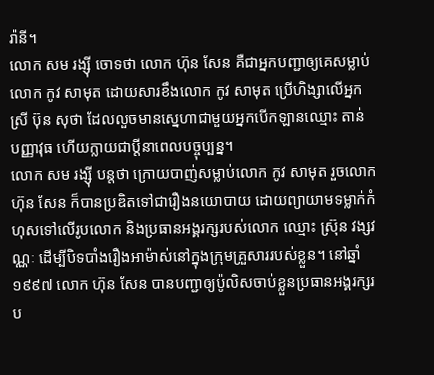រ៉ានី។
លោក សម រង្ស៊ី ចោទថា លោក ហ៊ុន សែន គឺជាអ្នកបញ្ជាឲ្យគេសម្លាប់លោក កូវ សាមុត ដោយសារខឹងលោក កូវ សាមុត ប្រើហិង្សាលើអ្នកស្រី ប៊ុន សុថា ដែលលួចមានស្នេហាជាមួយអ្នកបើកឡានឈ្មោះ តាន់ បញ្ញាវុធ ហើយក្លាយជាប្តីនាពេលបច្ចុប្បន្ន។
លោក សម រង្ស៊ី បន្តថា ក្រោយបាញ់សម្លាប់លោក កូវ សាមុត រួចលោក ហ៊ុន សែន ក៏បានប្រឌិតទៅជារឿងនយោបាយ ដោយព្យាយាមទម្លាក់កំហុសទៅលើរូបលោក និងប្រធានអង្គរក្សរបស់លោក ឈ្មោះ ស៊ុ្រន វង្សវណ្ណៈ ដើម្បីបិទបាំងរឿងអាម៉ាស់នៅក្នុងក្រុមគ្រួសាររបស់ខ្លួន។ នៅឆ្នាំ១៩៩៧ លោក ហ៊ុន សែន បានបញ្ជាឲ្យប៉ូលិសចាប់ខ្លួនប្រធានអង្គរក្សរប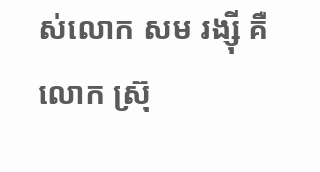ស់លោក សម រង្ស៊ី គឺលោក ស្រ៊ុ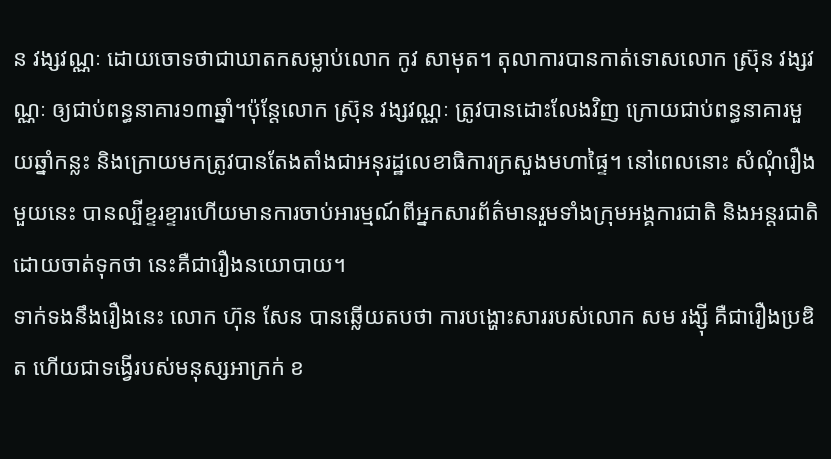ន វង្សវណ្ណៈ ដោយចោទថាជាឃាតកសម្លាប់លោក កូវ សាមុត។ តុលាការបានកាត់ទោសលោក ស្រ៊ុន វង្សវណ្ណៈ ឲ្យជាប់ពន្ធនាគារ១៣ឆ្នាំ។ប៉ុន្តែលោក ស្រ៊ុន វង្សវណ្ណៈ ត្រូវបានដោះលែងវិញ ក្រោយជាប់ពន្ធនាគារមួយឆ្នាំកន្លះ និងក្រោយមកត្រូវបានតែងតាំងជាអនុរដ្ឋលេខាធិការក្រសួងមហាផ្ទៃ។ នៅពេលនោះ សំណុំរឿងមួយនេះ បានល្បីខ្ទរខ្ទារហើយមានការចាប់អារម្មណ៍ពីអ្នកសារព័ត៌មានរួមទាំងក្រុមអង្គការជាតិ និងអន្តរជាតិ ដោយចាត់ទុកថា នេះគឺជារឿងនយោបាយ។
ទាក់ទងនឹងរឿងនេះ លោក ហ៊ុន សែន បានឆ្លើយតបថា ការបង្ហោះសាររបស់លោក សម រង្ស៊ី គឺជារឿងប្រឌិត ហើយជាទង្វើរបស់មនុស្សអាក្រក់ ខ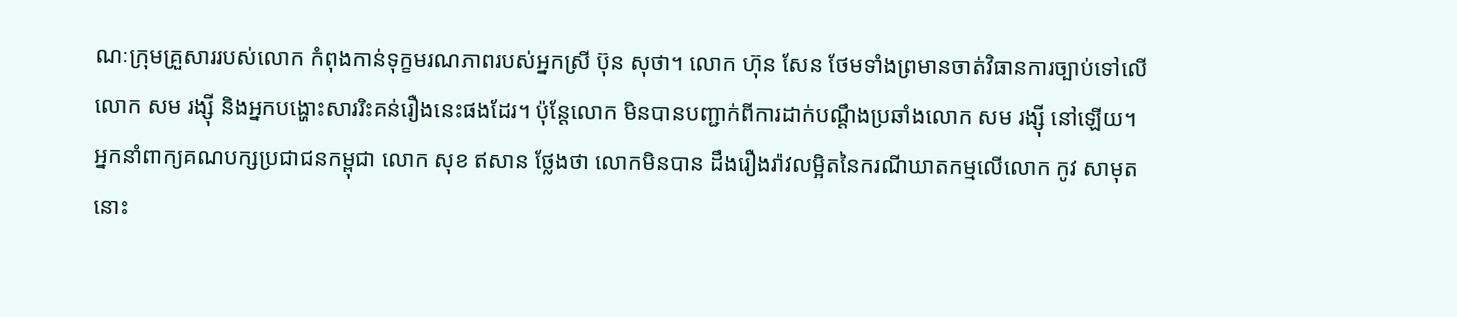ណៈក្រុមគ្រួសាររបស់លោក កំពុងកាន់ទុក្ខមរណភាពរបស់អ្នកស្រី ប៊ុន សុថា។ លោក ហ៊ុន សែន ថែមទាំងព្រមានចាត់វិធានការច្បាប់ទៅលើលោក សម រង្ស៊ី និងអ្នកបង្ហោះសាររិះគន់រឿងនេះផងដែរ។ ប៉ុន្តែលោក មិនបានបញ្ជាក់ពីការដាក់បណ្តឹងប្រឆាំងលោក សម រង្ស៊ី នៅឡើយ។
អ្នកនាំពាក្យគណបក្សប្រជាជនកម្ពុជា លោក សុខ ឥសាន ថ្លែងថា លោកមិនបាន ដឹងរឿងរ៉ាវលម្អិតនៃករណីឃាតកម្មលើលោក កូវ សាមុត នោះ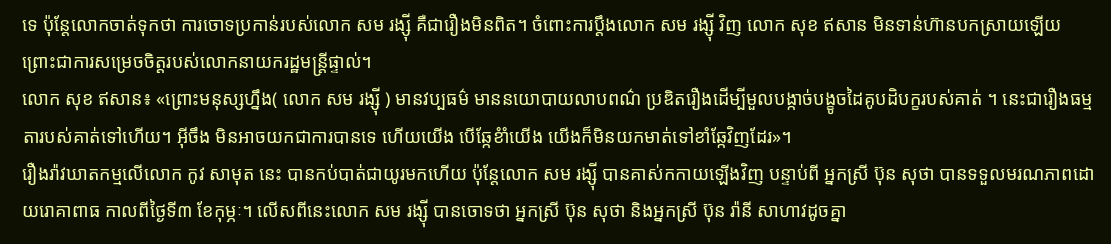ទេ ប៉ុន្តែលោកចាត់ទុកថា ការចោទប្រកាន់របស់លោក សម រង្ស៊ី គឺជារឿងមិនពិត។ ចំពោះការប្តឹងលោក សម រង្ស៊ី វិញ លោក សុខ ឥសាន មិនទាន់ហ៊ានបកស្រាយឡើយ ព្រោះជាការសម្រេចចិត្តរបស់លោកនាយករដ្ឋមន្ត្រីផ្ទាល់។
លោក សុខ ឥសាន៖ «ព្រោះមនុស្សហ្នឹង( លោក សម រង្ស៊ី ) មានវប្បធម៌ មាននយោបាយលាបពណ៌ ប្រឌិតរឿងដើម្បីមួលបង្កាច់បង្ខូចដៃគូបដិបក្ខរបស់គាត់ ។ នេះជារឿងធម្មតារបស់គាត់ទៅហើយ។ អ៊ីចឹង មិនអាចយកជាការបានទេ ហើយយើង បើឆ្កែខំាំយើង យើងក៏មិនយកមាត់ទៅខាំឆ្កែវិញដែរ»។
រឿងរ៉ាវឃាតកម្មលើលោក កូវ សាមុត នេះ បានកប់បាត់ជាយូរមកហើយ ប៉ុន្តែលោក សម រង្ស៊ី បានគាស់កកាយឡើងវិញ បន្ទាប់ពី អ្នកស្រី ប៊ុន សុថា បានទទួលមរណភាពដោយរោគាពាធ កាលពីថ្ងៃទី៣ ខែកុម្ភៈ។ លើសពីនេះលោក សម រង្ស៊ី បានចោទថា អ្នកស្រី ប៊ុន សុថា និងអ្នកស្រី ប៊ុន រ៉ានី សាហាវដូចគ្នា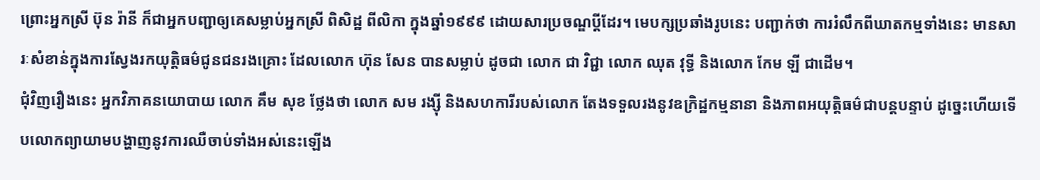ព្រោះអ្នកស្រី ប៊ុន រ៉ានី ក៏ជាអ្នកបញ្ជាឲ្យគេសម្លាប់អ្នកស្រី ពិសិដ្ឋ ពីលិកា ក្នុងឆ្នាំ១៩៩៩ ដោយសារប្រចណ្ឌប្តីដែរ។ មេបក្សប្រឆាំងរូបនេះ បញ្ជាក់ថា ការរំលឹកពីឃាតកម្មទាំងនេះ មានសារៈសំខាន់ក្នុងការស្វែងរកយុត្តិធម៌ជូនជនរងគ្រោះ ដែលលោក ហ៊ុន សែន បានសម្លាប់ ដូចជា លោក ជា វិជ្ជា លោក ឈុត វុទ្ធី និងលោក កែម ឡី ជាដើម។
ជុំវិញរឿងនេះ អ្នកវិភាគនយោបាយ លោក គឹម សុខ ថ្លែងថា លោក សម រង្ស៊ី និងសហការីរបស់លោក តែងទទួលរងនូវឧក្រិដ្ឋកម្មនានា និងភាពអយុត្តិធម៌ជាបន្តបន្ទាប់ ដូច្នេះហើយទើបលោកព្យាយាមបង្ហាញនូវការឈឺចាប់ទាំងអស់នេះឡើង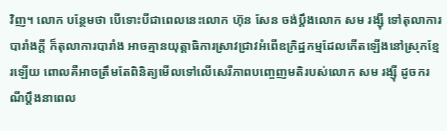វិញ។ លោក បន្ថែមថា បើទោះបីជាពេលនេះលោក ហ៊ុន សែន ចង់ប្តឹងលោក សម រង្ស៊ី ទៅតុលាការបារាំងក្តី ក៏តុលាការបារាំង អាចគ្មានយុត្តាធិការស្រាវជ្រាវអំពើឧក្រិដ្ឋកម្មដែលកើតឡើងនៅស្រុកខ្មែរឡើយ ពោលគឺអាចត្រឹមតែពិនិត្យមើលទៅលើសេរីភាពបញ្ចេញមតិរបស់លោក សម រង្ស៊ី ដូចករណីប្តឹងនាពេល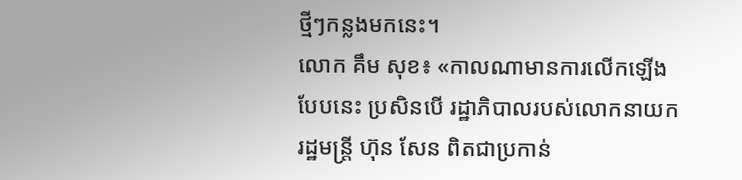ថ្មីៗកន្លងមកនេះ។
លោក គឹម សុខ៖ «កាលណាមានការលើកឡើងបែបនេះ ប្រសិនបើ រដ្ឋាភិបាលរបស់លោកនាយករដ្ឋមន្ត្រី ហ៊ុន សែន ពិតជាប្រកាន់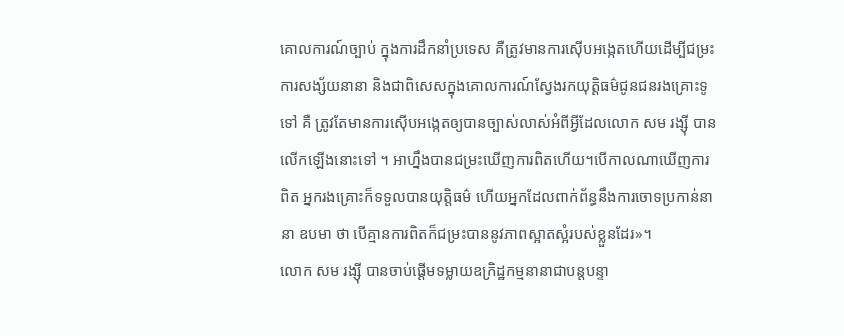គោលការណ៍ច្បាប់ ក្នុងការដឹកនាំប្រទេស គឺត្រូវមានការស៊ើបអង្កេតហើយដើម្បីជម្រះការសង្ស័យនានា និងជាពិសេសក្នុងគោលការណ៍ស្វែងរកយុត្តិធម៌ជូនជនរងគ្រោះទូទៅ គឺ ត្រូវតែមានការស៊ើបអង្កេតឲ្យបានច្បាស់លាស់អំពីអ្វីដែលលោក សម រង្ស៊ី បានលើកឡើងនោះទៅ ។ អាហ្នឹងបានជម្រះឃើញការពិតហើយ។បើកាលណាឃើញការពិត អ្នករងគ្រោះក៏ទទួលបានយុត្តិធម៌ ហើយអ្នកដែលពាក់ព័ន្ធនឹងការចោទប្រកាន់នានា ឧបមា ថា បើគ្មានការពិតក៏ជម្រះបាននូវភាពស្អាតស្អំរបស់ខ្លួនដែរ»។
លោក សម រង្ស៊ី បានចាប់ផ្តើមទម្លាយឧក្រិដ្ឋកម្មនានាជាបន្តបន្ទា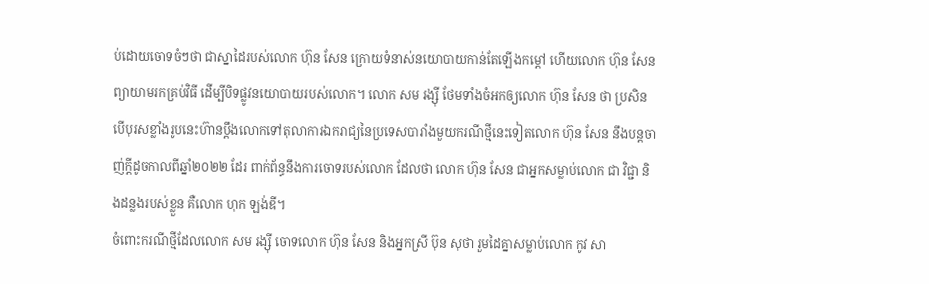ប់ដោយចោទចំៗថា ជាស្នាដៃរបស់លោក ហ៊ុន សែន ក្រោយទំនាស់នយោបាយកាន់តែឡើងកម្តៅ ហើយលោក ហ៊ុន សែន ព្យាយាមរកគ្រប់វិធី ដើម្បីបិទផ្លូវនយោបាយរបស់លោក។ លោក សម រង្ស៊ី ថែមទាំងចំអកឲ្យលោក ហ៊ុន សែន ថា ប្រសិនបើបុរសខ្លាំងរូបនេះហ៊ានប្តឹងលោកទៅតុលាការឯករាជ្យនៃប្រទេសបារាំងមួយករណីថ្មីនេះទៀតលោក ហ៊ុន សែន នឹងបន្តចាញ់ក្តីដូចកាលពីឆ្នាំ២០២២ ដែរ ពាក់ព័ន្ធនឹងការចោទរបស់លោក ដែលថា លោក ហ៊ុន សែន ជាអ្នកសម្លាប់លោក ជា វិជ្ជា និងដន្លងរបស់ខ្លួន គឺលោក ហុក ឡង់ឌី។
ចំពោះករណីថ្មីដែលលោក សម រង្ស៊ី ចោទលោក ហ៊ុន សែន និងអ្នកស្រី ប៊ុន សុថា រួមដៃគ្នាសម្លាប់លោក កូវ សា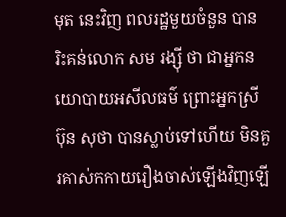មុត នេះវិញ ពលរដ្ឋមួយចំនួន បានរិះគន់លោក សម រង្ស៊ី ថា ជាអ្នកនយោបាយអសីលធម៌ ព្រោះអ្នកស្រី ប៊ុន សុថា បានស្លាប់ទៅហើយ មិនគួរគាស់កកាយរឿងចាស់ឡើងវិញឡើ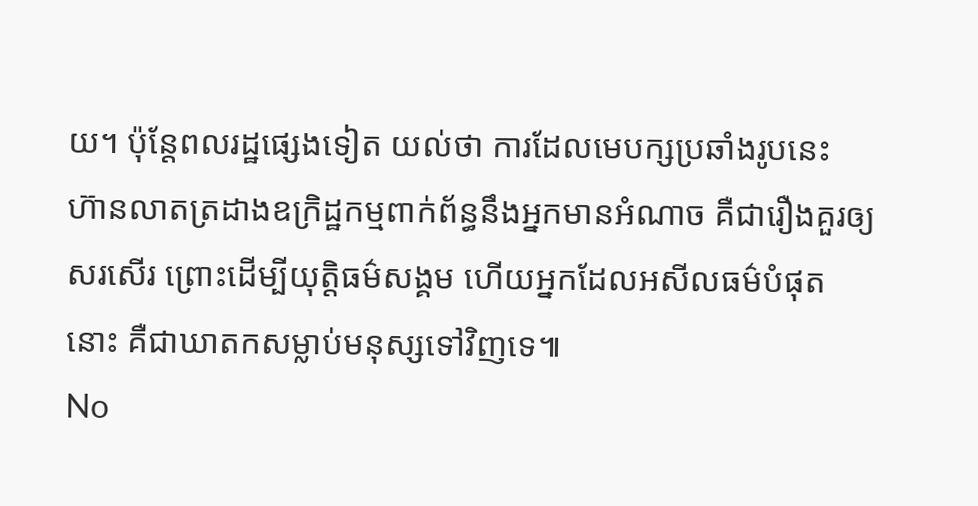យ។ ប៉ុន្តែពលរដ្ឋផ្សេងទៀត យល់ថា ការដែលមេបក្សប្រឆាំងរូបនេះ ហ៊ានលាតត្រដាងឧក្រិដ្ឋកម្មពាក់ព័ន្ធនឹងអ្នកមានអំណាច គឺជារឿងគួរឲ្យសរសើរ ព្រោះដើម្បីយុត្តិធម៌សង្គម ហើយអ្នកដែលអសីលធម៌បំផុតនោះ គឺជាឃាតកសម្លាប់មនុស្សទៅវិញទេ៕
No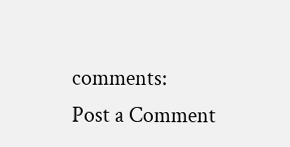comments:
Post a Comment